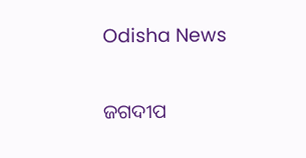Odisha News

ଜଗଦୀପ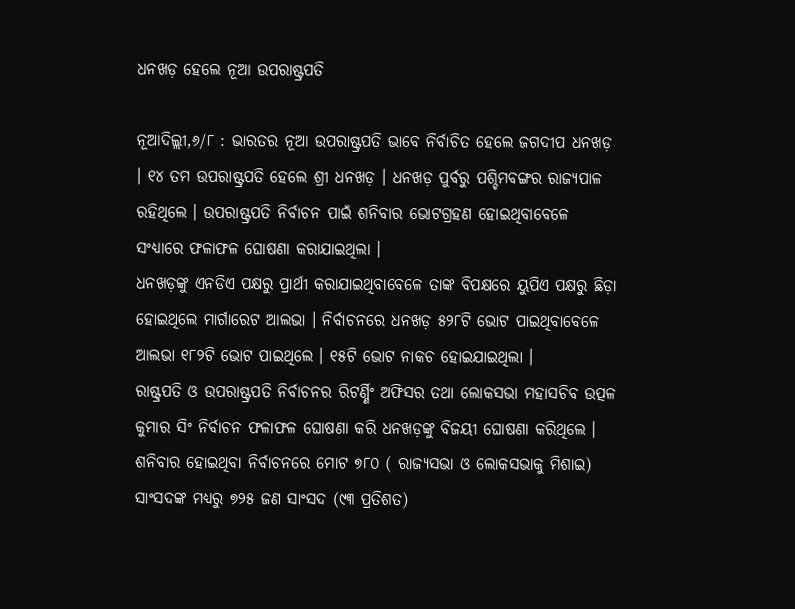ଧନଖଡ଼ ହେଲେ ନୂଆ ଉପରାଷ୍ଟ୍ରପତି

ନୂଆଦିଲ୍ଲୀ,୬/୮ : ଭାରତର ନୂଆ ଉପରାଷ୍ଟ୍ରପତି ଭାବେ ନିର୍ବାଚିତ ହେଲେ ଜଗଦୀପ ଧନଖଡ଼ । ୧୪ ତମ ଉପରାଷ୍ଟ୍ରପତି ହେଲେ ଶ୍ରୀ ଧନଖଡ଼ । ଧନଖଡ଼ ପୁର୍ବରୁ ପଶ୍ଚିମବଙ୍ଗର ରାଜ୍ୟପାଳ ରହିଥିଲେ । ଉପରାଷ୍ଟ୍ରପତି ନିର୍ବାଚନ ପାଇଁ ଶନିବାର ଭୋଟଗ୍ରହଣ ହୋଇଥିବାବେଳେ ସଂଧ୍ୟାରେ ଫଳାଫଳ ଘୋଷଣା କରାଯାଇଥିଲା ।
ଧନଖଡ଼ଙ୍କୁ ଏନଡିଏ ପକ୍ଷରୁ ପ୍ରାର୍ଥୀ କରାଯାଇଥିବାବେଳେ ତାଙ୍କ ବିପକ୍ଷରେ ୟୁପିଏ ପକ୍ଷରୁ ଛିଡ଼ା ହୋଇଥିଲେ ମାର୍ଗାରେଟ ଆଲଭା । ନିର୍ବାଚନରେ ଧନଖଡ଼ ୫୨୮ଟି ଭୋଟ ପାଇଥିବାବେଳେ ଆଲଭା ୧୮୨ଟି ଭୋଟ ପାଇଥିଲେ । ୧୫ଟି ଭୋଟ ନାକଚ ହୋଇଯାଇଥିଲା ।
ରାଷ୍ଟ୍ରପତି ଓ ଉପରାଷ୍ଟ୍ରପତି ନିର୍ବାଚନର ରିଟର୍ଣ୍ଣିଂ ଅଫିସର ତଥା ଲୋକସଭା ମହାସଚିବ ଉତ୍ପଳ କୁମାର ସିଂ ନିର୍ବାଚନ ଫଳାଫଳ ଘୋଷଣା କରି ଧନଖଡ଼ଙ୍କୁ ବିଜୟୀ ଘୋଷଣା କରିଥିଲେ ।
ଶନିବାର ହୋଇଥିବା ନିର୍ବାଚନରେ ମୋଟ ୭୮୦ ( ରାଜ୍ୟସଭା ଓ ଲୋକସଭାକୁ ମିଶାଇ) ସାଂସଦଙ୍କ ମଧ୍ୟରୁ ୭୨୫ ଜଣ ସାଂସଦ (୯୩ ପ୍ରତିଶତ)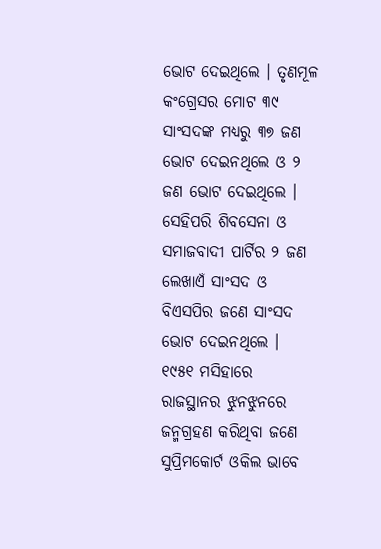ଭୋଟ ଦେଇଥିଲେ । ତୃଣମୂଳ କଂଗ୍ରେସର ମୋଟ ୩୯ ସାଂସଦଙ୍କ ମଧ୍ୟରୁ ୩୭ ଜଣ ଭୋଟ ଦେଇନଥିଲେ ଓ ୨ ଜଣ ଭୋଟ ଦେଇଥିଲେ । ସେହିପରି ଶିବସେନା ଓ ସମାଜବାଦୀ ପାର୍ଟିର ୨ ଜଣ ଲେଖାଏଁ ସାଂସଦ ଓ ବିଏସପିର ଜଣେ ସାଂସଦ ଭୋଟ ଦେଇନଥିଲେ ।
୧୯୫୧ ମସିହାରେ ରାଜସ୍ଥାନର ଝୁନଝୁନରେ ଜନ୍ମଗ୍ରହଣ କରିଥିବା ଜଣେ ସୁପ୍ରିମକୋର୍ଟ ଓକିଲ ଭାବେ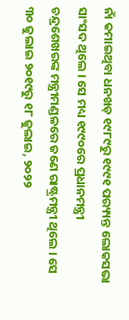ନାଁ କମାଇଥିବା ଧନଖଡ଼ ୧୯୮୯ରୁ ୧୯୯୧ ପର‌୍ୟ୍ୟନ୍ତ ଲୋକସଭା ସାଂସଦ ଥିଲେ । ସେ ମଧ୍ୟ ୧୯୯୦ରେ ପ୍ରଧାନମନ୍ତ୍ରୀ ଚନ୍ଦ୍ରଶେଖରଙ୍କ ମନ୍ତ୍ରୀମଣ୍ଡଳରେ ଜଣେ ରାଷ୍ଟ୍ରମନ୍ତ୍ରୀ ଥିଲେ । ସେ ୩୦ ଜୁଲାଇ ୨୦୧୯ରୁ ୧୮ ଜୁଲାଇ, ୨୦୨୨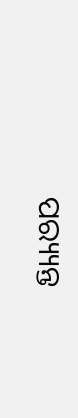ପର‌୍ୟ୍ୟନ୍ତ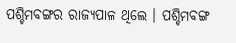ପଶ୍ଚିମବଙ୍ଗର ରାଜ୍ୟପାଳ ଥିଲେ । ପଶ୍ଚିମବଙ୍ଗ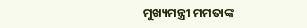ମୁଖ୍ୟମନ୍ତ୍ରୀ ମମତାଙ୍କ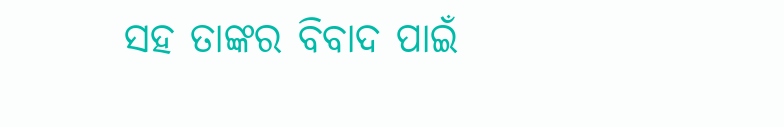ସହ ତାଙ୍କର ବିବାଦ ପାଇଁ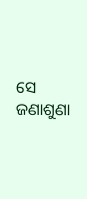ସେ ଜଣାଶୁଣା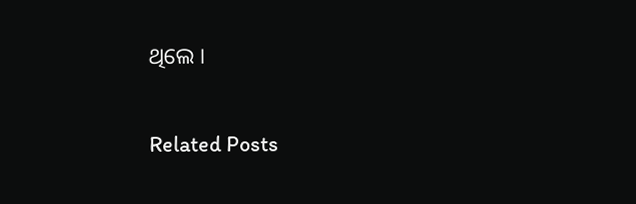ଥିଲେ ।

Related Posts